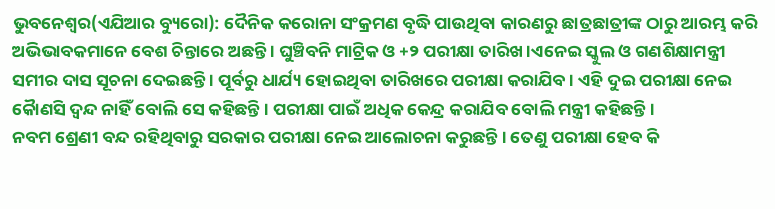ଭୁବନେଶ୍ୱର(ଏଯିଆର ବ୍ୟୁରୋ): ଦୈନିକ କରୋନା ସଂକ୍ରମଣ ବୃଦ୍ଧି ପାଉଥିବା କାରଣରୁ ଛାତ୍ରଛାତ୍ରୀଙ୍କ ଠାରୁ ଆରମ୍ଭ କରି ଅଭିଭାବକମାନେ ବେଶ ଚିନ୍ତାରେ ଅଛନ୍ତି । ଘୁଞ୍ଚିବନି ମାଟ୍ରିକ ଓ +୨ ପରୀକ୍ଷା ତାରିଖ ।ଏନେଇ ସ୍କୁଲ ଓ ଗଣଶିକ୍ଷାମନ୍ତ୍ରୀ ସମୀର ଦାସ ସୂଚନା ଦେଇଛନ୍ତି । ପୂର୍ବରୁ ଧାର୍ଯ୍ୟ ହୋଇଥିବା ତାରିଖରେ ପରୀକ୍ଷା କରାଯିବ । ଏହି ଦୁଇ ପରୀକ୍ଷା ନେଇ କୈାଣସି ଦ୍ୱନ୍ଦ ନାହିଁ ବୋଲି ସେ କହିଛନ୍ତି । ପରୀକ୍ଷା ପାଇଁ ଅଧିକ କେନ୍ଦ୍ର କରାଯିବ ବୋଲି ମନ୍ତ୍ରୀ କହିଛନ୍ତି ।
ନବମ ଶ୍ରେଣୀ ବନ୍ଦ ରହିଥିବାରୁ ସରକାର ପରୀକ୍ଷା ନେଇ ଆଲୋଚନା କରୁଛନ୍ତି । ତେଣୁ ପରୀକ୍ଷା ହେବ କି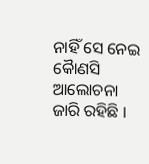ନାହିଁ ସେ ନେଇ କୈାଣସି ଆଲୋଚନା ଜାରି ରହିଛି ।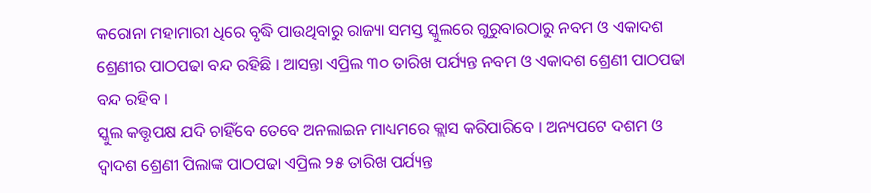କରୋନା ମହାମାରୀ ଧିରେ ବୃଦ୍ଧି ପାଉଥିବାରୁ ରାଜ୍ୟା ସମସ୍ତ ସ୍କୁଲରେ ଗୁରୁବାରଠାରୁ ନବମ ଓ ଏକାଦଶ ଶ୍ରେଣୀର ପାଠପଢା ବନ୍ଦ ରହିଛି । ଆସନ୍ତା ଏପ୍ରିଲ ୩୦ ତାରିଖ ପର୍ଯ୍ୟନ୍ତ ନବମ ଓ ଏକାଦଶ ଶ୍ରେଣୀ ପାଠପଢା ବନ୍ଦ ରହିବ ।
ସ୍କୁଲ କତ୍ତୃପକ୍ଷ ଯଦି ଚାହିଁବେ ତେବେ ଅନଲାଇନ ମାଧ୍ୟମରେ କ୍ଲାସ କରିପାରିବେ । ଅନ୍ୟପଟେ ଦଶମ ଓ ଦ୍ୱାଦଶ ଶ୍ରେଣୀ ପିଲାଙ୍କ ପାଠପଢା ଏପ୍ରିଲ ୨୫ ତାରିଖ ପର୍ଯ୍ୟନ୍ତ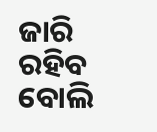ଜାରି ରହିବ ବୋଲି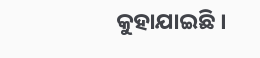କୁହାଯାଇଛି ।